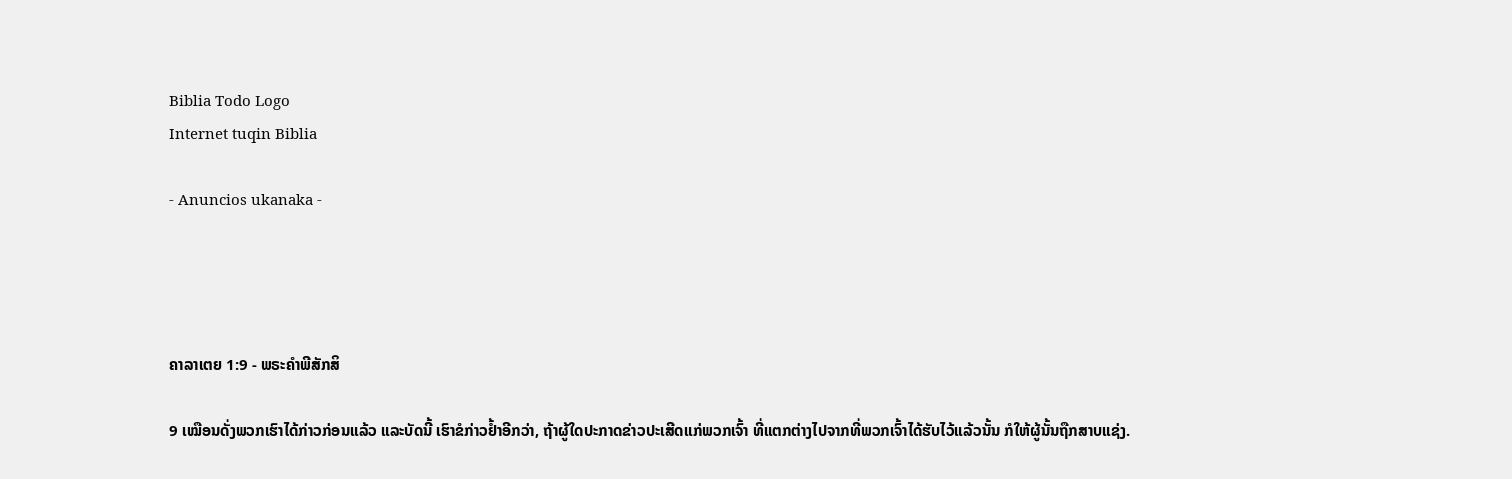Biblia Todo Logo
Internet tuqin Biblia

- Anuncios ukanaka -




ຄາລາເຕຍ 1:9 - ພຣະຄຳພີສັກສິ

9 ເໝືອນດັ່ງພວກເຮົາໄດ້ກ່າວກ່ອນແລ້ວ ແລະບັດນີ້ ເຮົາຂໍກ່າວຢໍ້າອີກວ່າ, ຖ້າຜູ້ໃດປະກາດຂ່າວປະເສີດແກ່ພວກເຈົ້າ ທີ່ແຕກຕ່າງໄປຈາກທີ່ພວກເຈົ້າໄດ້ຮັບໄວ້ແລ້ວນັ້ນ ກໍໃຫ້ຜູ້ນັ້ນຖືກສາບແຊ່ງ.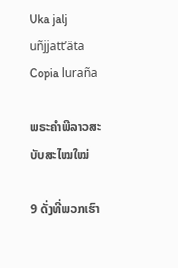Uka jalj uñjjattʼäta Copia luraña

ພຣະຄຳພີລາວສະບັບສະໄໝໃໝ່

9 ດັ່ງທີ່ພວກເຮົາ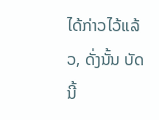ໄດ້ກ່າວໄວ້ແລ້ວ, ດັ່ງນັ້ນ ບັດນີ້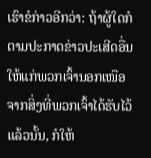ເຮົາຂໍກ່າວອີກວ່າ: ຖ້າຜູ້ໃດກໍຕາມປະກາດຂ່າວປະເສີດອື່ນໃຫ້ແກ່ພວກເຈົ້ານອກເໜືອຈາກສິ່ງທີ່ພວກເຈົ້າໄດ້ຮັບໄວ້ແລ້ວນັ້ນ, ກໍໃຫ້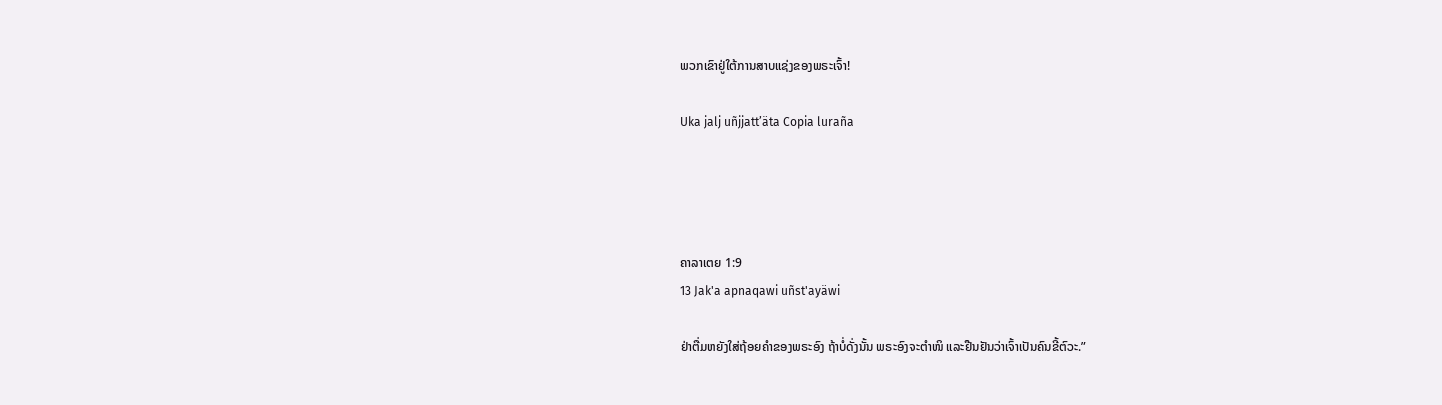ພວກເຂົາຢູ່ໃຕ້ການສາບແຊ່ງຂອງພຣະເຈົ້າ!

Uka jalj uñjjattʼäta Copia luraña




ຄາລາເຕຍ 1:9
13 Jak'a apnaqawi uñst'ayäwi

ຢ່າຕື່ມຫຍັງໃສ່ຖ້ອຍຄຳຂອງພຣະອົງ ຖ້າບໍ່ດັ່ງນັ້ນ ພຣະອົງຈະຕຳໜິ ແລະຢືນຢັນວ່າເຈົ້າເປັນຄົນຂີ້ຕົວະ.”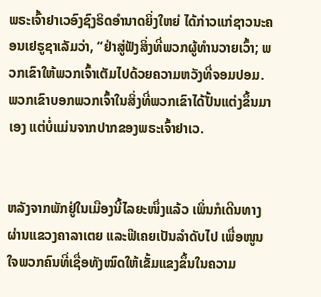ພຣະເຈົ້າຢາເວອົງຊົງຣິດອຳນາດຍິ່ງໃຫຍ່ ໄດ້ກ່າວແກ່ຊາວນະຄອນເຢຣູຊາເລັມວ່າ, “ຢ່າສູ່ຟັງສິ່ງທີ່ພວກຜູ້ທຳນວາຍເວົ້າ; ພວກເຂົາໃຫ້ພວກເຈົ້າເຕັມໄປດ້ວຍຄວາມຫວັງທີ່ຈອມປອມ. ພວກເຂົາບອກພວກເຈົ້າໃນສິ່ງທີ່ພວກເຂົາໄດ້ປັ້ນແຕ່ງຂຶ້ນມາເອງ ແຕ່ບໍ່ແມ່ນຈາກປາກຂອງພຣະເຈົ້າຢາເວ.


ຫລັງຈາກພັກຢູ່ໃນເມືອງນີ້ໄລຍະໜຶ່ງແລ້ວ ເພິ່ນກໍເດີນທາງຜ່ານແຂວງຄາລາເຕຍ ແລະຟີເຄຍເປັນລຳດັບໄປ ເພື່ອໜູນໃຈພວກຄົນທີ່ເຊື່ອທັງໝົດໃຫ້ເຂັ້ມແຂງຂຶ້ນໃນຄວາມ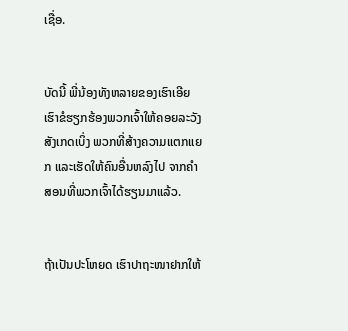ເຊື່ອ.


ບັດນີ້ ພີ່ນ້ອງທັງຫລາຍຂອງເຮົາເອີຍ ເຮົາຂໍຮຽກຮ້ອງພວກເຈົ້າໃຫ້ຄອຍລະວັງສັງເກດເບິ່ງ ພວກທີ່ສ້າງຄວາມແຕກແຍກ ແລະເຮັດໃຫ້ຄົນອື່ນຫລົງໄປ ຈາກຄຳສອນທີ່ພວກເຈົ້າໄດ້ຮຽນມາແລ້ວ.


ຖ້າເປັນປະໂຫຍດ ເຮົາປາຖະໜາຢາກໃຫ້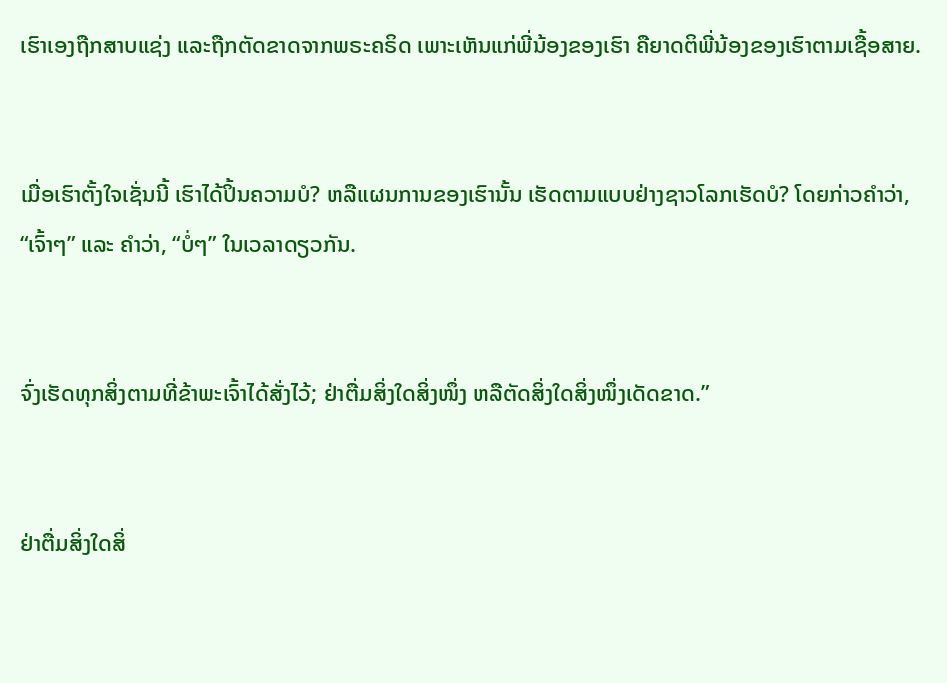ເຮົາເອງຖືກສາບແຊ່ງ ແລະຖືກຕັດຂາດຈາກພຣະຄຣິດ ເພາະເຫັນແກ່ພີ່ນ້ອງຂອງເຮົາ ຄືຍາດຕິພີ່ນ້ອງຂອງເຮົາຕາມເຊື້ອສາຍ.


ເມື່ອເຮົາຕັ້ງໃຈເຊັ່ນນີ້ ເຮົາໄດ້ປິ້ນຄວາມບໍ? ຫລືແຜນການຂອງເຮົານັ້ນ ເຮັດຕາມແບບຢ່າງຊາວໂລກເຮັດບໍ? ໂດຍກ່າວຄຳວ່າ, “ເຈົ້າໆ” ແລະ ຄຳວ່າ, “ບໍ່ໆ” ໃນເວລາດຽວກັນ.


ຈົ່ງເຮັດທຸກສິ່ງຕາມທີ່ຂ້າພະເຈົ້າໄດ້ສັ່ງໄວ້; ຢ່າຕື່ມສິ່ງໃດສິ່ງໜຶ່ງ ຫລືຕັດສິ່ງໃດສິ່ງໜຶ່ງເດັດຂາດ.”


ຢ່າຕື່ມສິ່ງໃດສິ່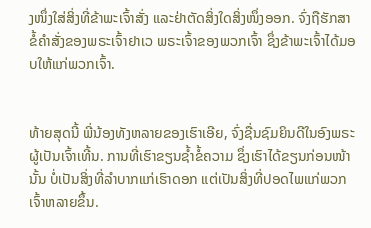ງໜຶ່ງໃສ່ສິ່ງທີ່ຂ້າພະເຈົ້າສັ່ງ ແລະຢ່າຕັດສິ່ງໃດສິ່ງໜຶ່ງອອກ. ຈົ່ງຖືຮັກສາຂໍ້ຄຳສັ່ງຂອງພຣະເຈົ້າຢາເວ ພຣະເຈົ້າຂອງພວກເຈົ້າ ຊຶ່ງຂ້າພະເຈົ້າໄດ້ມອບໃຫ້ແກ່ພວກເຈົ້າ.


ທ້າຍສຸດນີ້ ພີ່ນ້ອງທັງຫລາຍຂອງເຮົາເອີຍ, ຈົ່ງຊື່ນຊົມຍິນດີໃນອົງພຣະຜູ້ເປັນເຈົ້າເທີ້ນ. ການທີ່ເຮົາຂຽນຊໍ້າຂໍ້ຄວາມ ຊຶ່ງເຮົາໄດ້ຂຽນກ່ອນໜ້ານັ້ນ ບໍ່ເປັນສິ່ງທີ່ລຳບາກແກ່ເຮົາດອກ ແຕ່ເປັນສິ່ງທີ່ປອດໄພແກ່ພວກເຈົ້າຫລາຍຂຶ້ນ.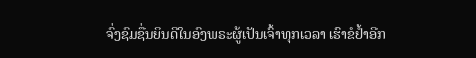ຈົ່ງຊົມຊື່ນຍິນດີໃນອົງພຣະຜູ້ເປັນເຈົ້າທຸກເວລາ ເຮົາຂໍຢໍ້າອີກ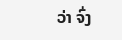ວ່າ ຈົ່ງ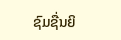ຊົມຊື່ນຍິ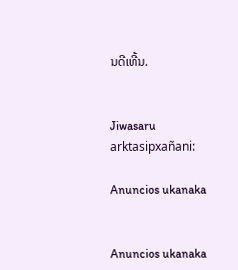ນດີເທີ້ນ.


Jiwasaru arktasipxañani:

Anuncios ukanaka


Anuncios ukanaka